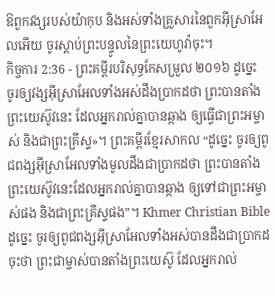ឱពួកវង្សរបស់យ៉ាកុប និងអស់ទាំងគ្រួសារនៃពួកអ៊ីស្រាអែលអើយ ចូរស្តាប់ព្រះបន្ទូលនៃព្រះយេហូវ៉ាចុះ។
កិច្ចការ 2:36 - ព្រះគម្ពីរបរិសុទ្ធកែសម្រួល ២០១៦ ដូច្នេះ ចូរឲ្យវង្សអ៊ីស្រាអែលទាំងអស់ដឹងប្រាកដថា ព្រះបានតាំងព្រះយេស៊ូវនេះ ដែលអ្នករាល់គ្នាបានឆ្កាង ឲ្យធ្វើជាព្រះអម្ចាស់ និងជាព្រះគ្រីស្ទ»។ ព្រះគម្ពីរខ្មែរសាកល “ដូច្នេះ ចូរឲ្យពូជពង្សអ៊ីស្រាអែលទាំងមូលដឹងជាប្រាកដថា ព្រះបានតាំងព្រះយេស៊ូវនេះដែលអ្នករាល់គ្នាបានឆ្កាង ឲ្យទៅជាព្រះអម្ចាស់ផង និងជាព្រះគ្រីស្ទផង”។ Khmer Christian Bible ដូច្នេះ ចូរឲ្យពូជពង្សអ៊ីស្រាអែលទាំងអស់បានដឹងជាប្រាកដចុះថា ព្រះជាម្ចាស់បានតាំងព្រះយេស៊ូ ដែលអ្នករាល់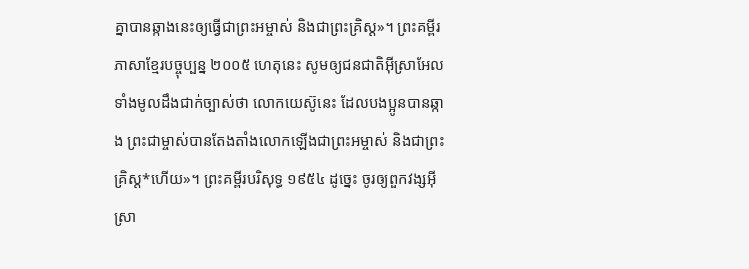គ្នាបានឆ្កាងនេះឲ្យធ្វើជាព្រះអម្ចាស់ និងជាព្រះគ្រិស្ដ»។ ព្រះគម្ពីរភាសាខ្មែរបច្ចុប្បន្ន ២០០៥ ហេតុនេះ សូមឲ្យជនជាតិអ៊ីស្រាអែលទាំងមូលដឹងជាក់ច្បាស់ថា លោកយេស៊ូនេះ ដែលបងប្អូនបានឆ្កាង ព្រះជាម្ចាស់បានតែងតាំងលោកឡើងជាព្រះអម្ចាស់ និងជាព្រះគ្រិស្ត*ហើយ»។ ព្រះគម្ពីរបរិសុទ្ធ ១៩៥៤ ដូច្នេះ ចូរឲ្យពួកវង្សអ៊ីស្រា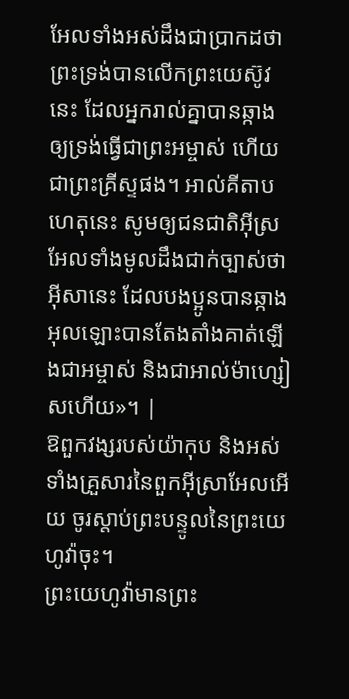អែលទាំងអស់ដឹងជាប្រាកដថា ព្រះទ្រង់បានលើកព្រះយេស៊ូវនេះ ដែលអ្នករាល់គ្នាបានឆ្កាង ឲ្យទ្រង់ធ្វើជាព្រះអម្ចាស់ ហើយជាព្រះគ្រីស្ទផង។ អាល់គីតាប ហេតុនេះ សូមឲ្យជនជាតិអ៊ីស្រអែលទាំងមូលដឹងជាក់ច្បាស់ថា អ៊ីសានេះ ដែលបងប្អូនបានឆ្កាង អុលឡោះបានតែងតាំងគាត់ឡើងជាអម្ចាស់ និងជាអាល់ម៉ាហ្សៀសហើយ»។ |
ឱពួកវង្សរបស់យ៉ាកុប និងអស់ទាំងគ្រួសារនៃពួកអ៊ីស្រាអែលអើយ ចូរស្តាប់ព្រះបន្ទូលនៃព្រះយេហូវ៉ាចុះ។
ព្រះយេហូវ៉ាមានព្រះ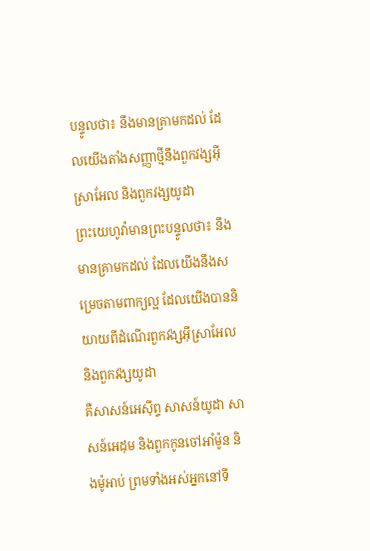បន្ទូលថា៖ នឹងមានគ្រាមកដល់ ដែលយើងតាំងសញ្ញាថ្មីនឹងពួកវង្សអ៊ីស្រាអែល និងពួកវង្សយូដា
ព្រះយេហូវ៉ាមានព្រះបន្ទូលថា៖ នឹងមានគ្រាមកដល់ ដែលយើងនឹងសម្រេចតាមពាក្យល្អ ដែលយើងបាននិយាយពីដំណើរពួកវង្សអ៊ីស្រាអែល និងពួកវង្សយូដា
គឺសាសន៍អេស៊ីព្ទ សាសន៍យូដា សាសន៍អេដុម និងពួកកូនចៅអាំម៉ូន និងម៉ូអាប់ ព្រមទាំងអស់អ្នកនៅទី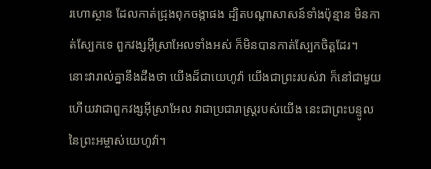រហោស្ថាន ដែលកាត់ជ្រុងពុកចង្កាផង ដ្បិតបណ្ដាសាសន៍ទាំងប៉ុន្មាន មិនកាត់ស្បែកទេ ពួកវង្សអ៊ីស្រាអែលទាំងអស់ ក៏មិនបានកាត់ស្បែកចិត្តដែរ។
នោះវារាល់គ្នានឹងដឹងថា យើងដ៏ជាយេហូវ៉ា យើងជាព្រះរបស់វា ក៏នៅជាមួយ ហើយវាជាពួកវង្សអ៊ីស្រាអែល វាជាប្រជារាស្ត្ររបស់យើង នេះជាព្រះបន្ទូលនៃព្រះអម្ចាស់យេហូវ៉ា។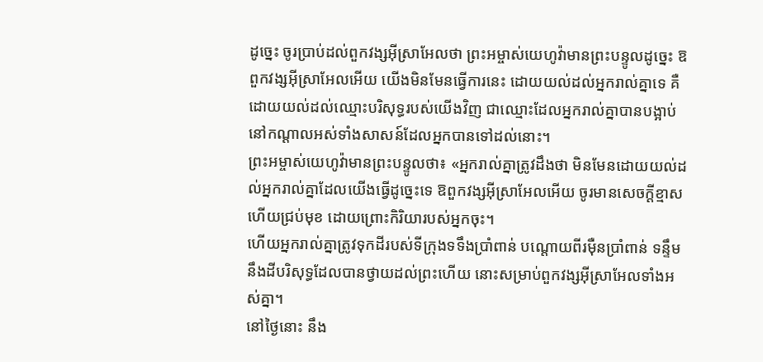ដូច្នេះ ចូរប្រាប់ដល់ពួកវង្សអ៊ីស្រាអែលថា ព្រះអម្ចាស់យេហូវ៉ាមានព្រះបន្ទូលដូច្នេះ ឱពួកវង្សអ៊ីស្រាអែលអើយ យើងមិនមែនធ្វើការនេះ ដោយយល់ដល់អ្នករាល់គ្នាទេ គឺដោយយល់ដល់ឈ្មោះបរិសុទ្ធរបស់យើងវិញ ជាឈ្មោះដែលអ្នករាល់គ្នាបានបង្អាប់ នៅកណ្ដាលអស់ទាំងសាសន៍ដែលអ្នកបានទៅដល់នោះ។
ព្រះអម្ចាស់យេហូវ៉ាមានព្រះបន្ទូលថា៖ «អ្នករាល់គ្នាត្រូវដឹងថា មិនមែនដោយយល់ដល់អ្នករាល់គ្នាដែលយើងធ្វើដូច្នេះទេ ឱពួកវង្សអ៊ីស្រាអែលអើយ ចូរមានសេចក្ដីខ្មាស ហើយជ្រប់មុខ ដោយព្រោះកិរិយារបស់អ្នកចុះ។
ហើយអ្នករាល់គ្នាត្រូវទុកដីរបស់ទីក្រុងទទឹងប្រាំពាន់ បណ្តោយពីរម៉ឺនប្រាំពាន់ ទន្ទឹមនឹងដីបរិសុទ្ធដែលបានថ្វាយដល់ព្រះហើយ នោះសម្រាប់ពួកវង្សអ៊ីស្រាអែលទាំងអស់គ្នា។
នៅថ្ងៃនោះ នឹង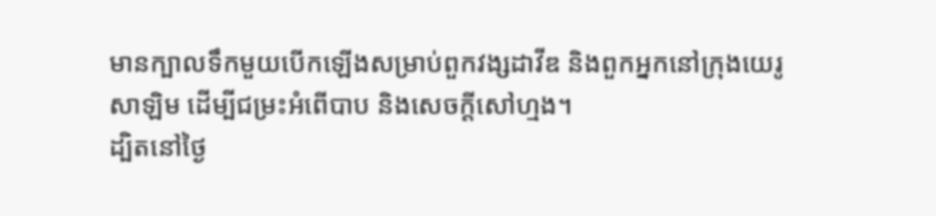មានក្បាលទឹកមួយបើកឡើងសម្រាប់ពួកវង្សដាវីឌ និងពួកអ្នកនៅក្រុងយេរូសាឡិម ដើម្បីជម្រះអំពើបាប និងសេចក្ដីសៅហ្មង។
ដ្បិតនៅថ្ងៃ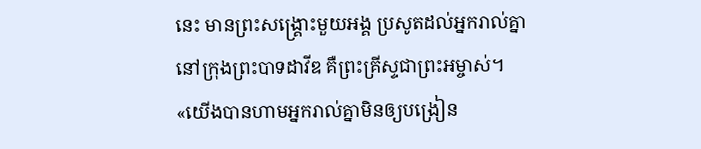នេះ មានព្រះសង្គ្រោះមួយអង្គ ប្រសូតដល់អ្នករាល់គ្នានៅក្រុងព្រះបាទដាវីឌ គឺព្រះគ្រីស្ទជាព្រះអម្ចាស់។
«យើងបានហាមអ្នករាល់គ្នាមិនឲ្យបង្រៀន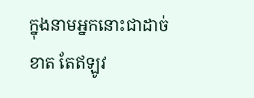ក្នុងនាមអ្នកនោះជាដាច់ខាត តែឥឡូវ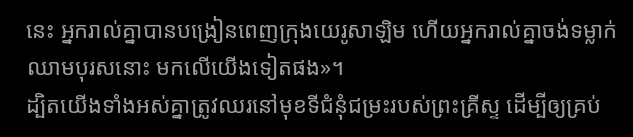នេះ អ្នករាល់គ្នាបានបង្រៀនពេញក្រុងយេរូសាឡិម ហើយអ្នករាល់គ្នាចង់ទម្លាក់ឈាមបុរសនោះ មកលើយើងទៀតផង»។
ដ្បិតយើងទាំងអស់គ្នាត្រូវឈរនៅមុខទីជំនុំជម្រះរបស់ព្រះគ្រីស្ទ ដើម្បីឲ្យគ្រប់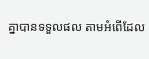គ្នាបានទទួលផល តាមអំពើដែល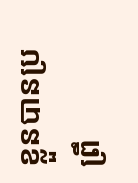ខ្លួនបានប្រព្រឹ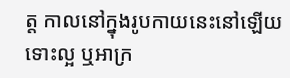ត្ត កាលនៅក្នុងរូបកាយនេះនៅឡើយ ទោះល្អ ឬអាក្រ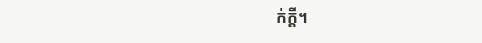ក់ក្តី។